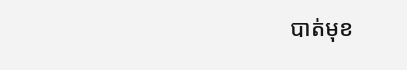បាត់មុខ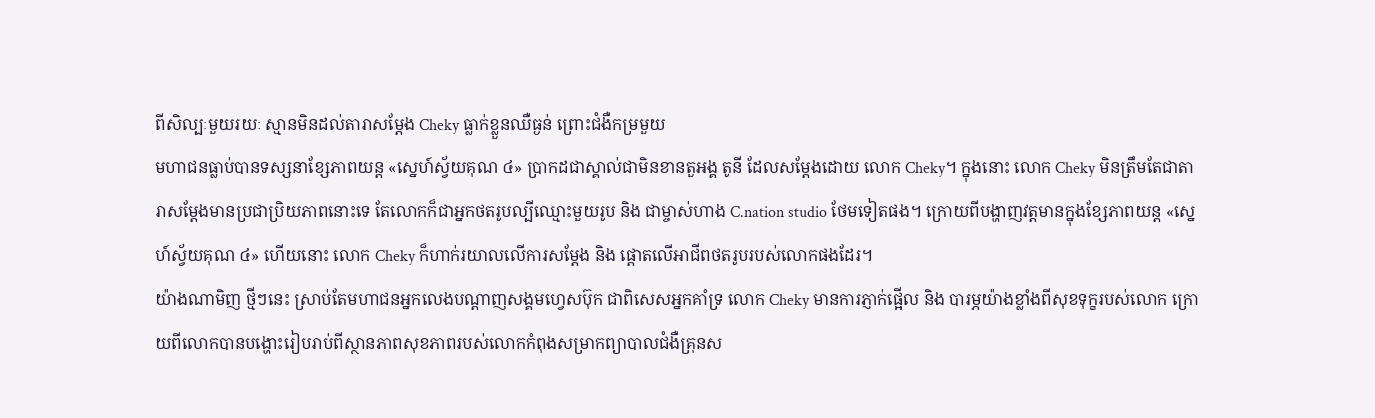ពីសិល្បៈមួយរយៈ ស្មានមិនដល់តារាសម្ដែង Cheky ធ្លាក់ខ្លួនឈឺធ្ងន់ ព្រោះជំងឺកម្រមួយ
មហាជនធ្លាប់បានទស្សនាខ្សែភាពយន្ត «ស្នេហ៍ស្វ័យគុណ ៤» ប្រាកដជាស្គាល់ជាមិនខានតួអង្គ តូនី ដែលសម្តែងដោយ លោក Cheky។ ក្នុងនោះ លោក Cheky មិនត្រឹមតែជាតារាសម្តែងមានប្រជាប្រិយភាពនោះទេ តែលោកក៏ជាអ្នកថតរូបល្បីឈ្មោះមួយរូប និង ជាម្ចាស់ហាង C.nation studio ថែមទៀតផង។ ក្រោយពីបង្ហាញវត្តមានក្នុងខ្សែភាពយន្ត «ស្នេហ៍ស្វ័យគុណ ៤» ហើយនោះ លោក Cheky ក៏ហាក់រយាលលើការសម្តែង និង ផ្តោតលើអាជីពថតរូបរបស់លោកផងដែរ។
យ៉ាងណាមិញ ថ្មីៗនេះ ស្រាប់តែមហាជនអ្នកលេងបណ្តាញសង្គមហ្វេសប៊ុក ជាពិសេសអ្នកគាំទ្រ លោក Cheky មានការភ្ញាក់ផ្អើល និង បារម្ភយ៉ាងខ្លាំងពីសុខទុក្ខរបស់លោក ក្រោយពីលោកបានបង្ហោះរៀបរាប់ពីស្ថានភាពសុខភាពរបស់លោកកំពុងសម្រាកព្យាបាលជំងឺគ្រុនស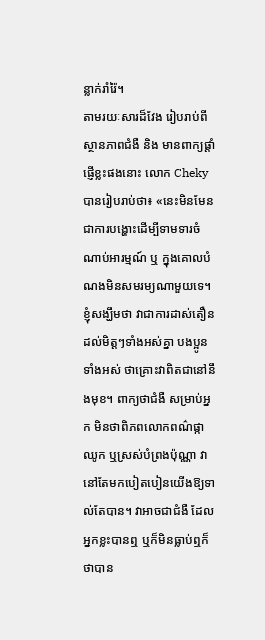ន្លាក់រាំរ៉ៃ។
តាមរយៈសារដ៏វែង រៀបរាប់ពីស្ថានភាពជំងឺ និង មានពាក្យផ្តាំផ្ញើខ្លះផងនោះ លោក Cheky បានរៀបរាប់ថា៖ «នេះមិនមែនជាការបង្ហោះដើម្បីទាមទារចំណាប់អារម្មណ៍ ឬ ក្នុងគោលបំណងមិនសមរម្យណាមួយទេ។ ខ្ញុំសង្ឃឹមថា វាជាការដាស់តឿន ដល់មិត្តៗទាំងអស់គ្នា បងប្អូនទាំងអស់ ថាគ្រោះវាពិតជានៅនឹងមុខ។ ពាក្យថាជំងឺ សម្រាប់អ្នក មិនថាពិភពលោកពណ៌ផ្កាឈូក ឬស្រស់បំព្រងប៉ុណ្ណា វានៅតែមកបៀតបៀនយើងឱ្យទាល់តែបាន។ វាអាចជាជំងឺ ដែលអ្នកខ្លះបានឮ ឬក៏មិនធ្លាប់ឮក៏ថាបាន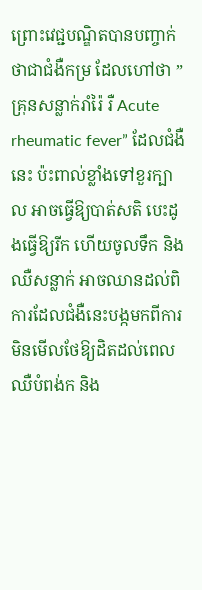ព្រោះវេជ្ជបណ្ឌិតបានបញ្ចាក់ថាជាជំងឺកម្រ ដែលហៅថា ” គ្រុនសន្លាក់រាំរ៉ៃ រឺ Acute rheumatic fever” ដែលជំងឺនេះ ប៉ះពាល់ខ្លាំងទៅខួរក្បាល អាចធ្វើឱ្យបាត់សតិ បេះដូងធ្វើឱ្យរីក ហើយចូលទឹក និង ឈឺសន្លាក់ អាចឈានដល់ពិការដែលជំងឺនេះបង្កមកពីការមិនមើលថែឱ្យដិតដល់ពេល ឈឺបំពង់ក និង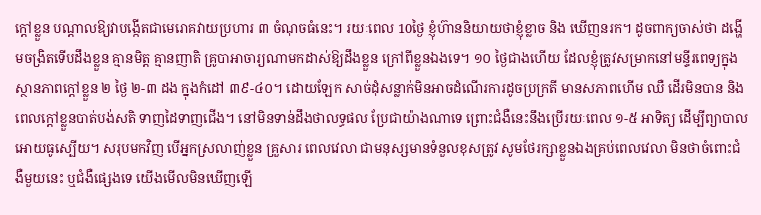ក្តៅខ្លួន បណ្តាលឱ្យវាបង្កើតជាមេរោគវាយប្រហារ ៣ ចំណុចធំនេះ។ រយៈពេល 10ថ្ងៃ ខ្ញុំហ៊ាននិយាយថាខ្ញុំខ្លាច និង ឃើញនរក។ ដូចពាក្យចាស់ថា ដង្ហើមចង្រិតទើបដឹងខ្លួន គ្មានមិត្ត គ្មានញាតិ គ្រូបាអាចារ្យណាមកដាស់ឱ្យដឹងខ្លួន ក្រៅពីខ្លួនឯងទេ។ ១០ ថ្ងៃជាងហើយ ដែលខ្ញុំត្រូវសម្រាកនៅមន្ទីរពេទ្យក្នុងស្ថានភាពក្តៅខ្លួន ២ ថ្ងៃ ២-៣ ដង ក្នុងកំដៅ ៣៩-៤០។ ដោយឡែក សាច់ដុំសន្លាក់មិនអាចដំណើរការដូចប្រក្រតី មានសភាពហើម ឈឺ ដើរមិនបាន និង ពេលក្តៅខ្លួនបាត់បង់សតិ ទាញដៃទាញជើង។ នៅមិនទាន់ដឹងថាលទ្ធផល ប្រែជាយ៉ាងណាទេ ព្រោះជំងឺនេះនឹងប្រើរយៈពេល ១-៥ អាទិត្យ ដើម្បីព្យាបាលអោយធូស្បើយ។ សរុបមកវិញ បើអ្នកស្រលាញ់ខ្លួន គ្រួសារ ពេលវេលា ជាមនុស្សមានទំនួលខុសត្រូវ សូមថែរក្សាខ្លួនឯងគ្រប់ពេលវេលា មិនថាចំពោះជំងឺមួយនេះ ឬជំងឺផ្សេងទេ យើងមើលមិនឃើញឡើ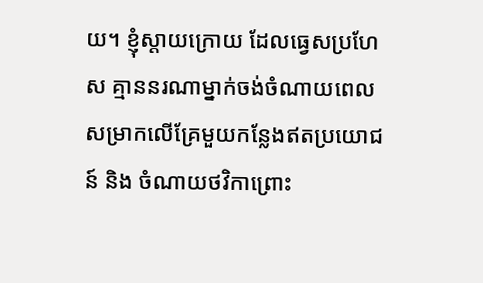យ។ ខ្ញុំស្តាយក្រោយ ដែលធ្វេសប្រហែស គ្មាននរណាម្នាក់ចង់ចំណាយពេលសម្រាកលើគ្រែមួយកន្លែងឥតប្រយោជន៍ និង ចំណាយថវិកាព្រោះ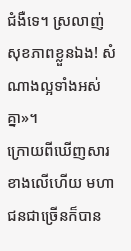ជំងឺទេ។ ស្រលាញ់សុខភាពខ្លួនឯង! សំណាងល្អទាំងអស់គ្នា»។
ក្រោយពីឃើញសារខាងលើហើយ មហាជនជាច្រើនក៏បាន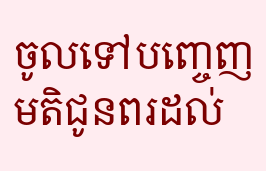ចូលទៅបញ្ចេញមតិជូនពរដល់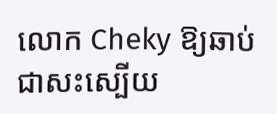លោក Cheky ឱ្យឆាប់ជាសះស្បើយ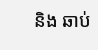និង ឆាប់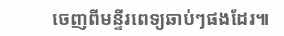ចេញពីមន្ទីរពេទ្យឆាប់ៗផងដែរ៕